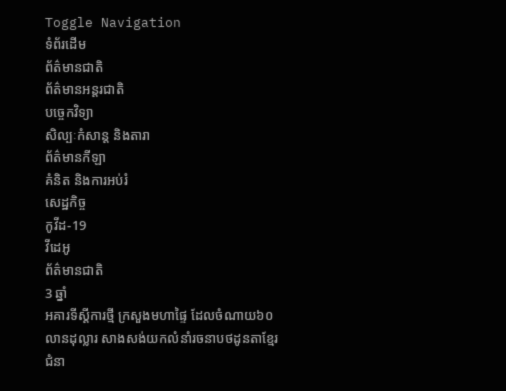Toggle Navigation
ទំព័រដើម
ព័ត៌មានជាតិ
ព័ត៌មានអន្តរជាតិ
បច្ចេកវិទ្យា
សិល្បៈកំសាន្ត និងតារា
ព័ត៌មានកីឡា
គំនិត និងការអប់រំ
សេដ្ឋកិច្ច
កូវីដ-19
វីដេអូ
ព័ត៌មានជាតិ
3 ឆ្នាំ
អគារទីស្ដីការថ្មី ក្រសួងមហាផ្ទៃ ដែលចំណាយ៦០លានដុល្លារ សាងសង់យកលំនាំរចនាបថដូនតាខ្មែរជំនា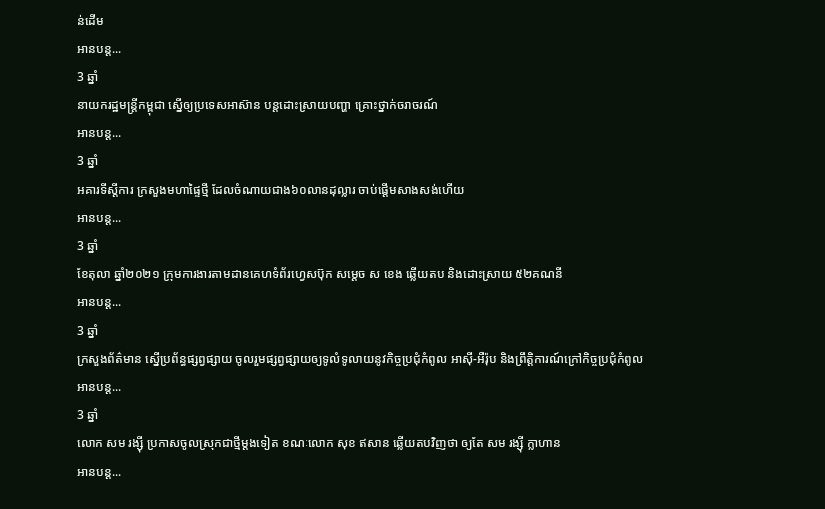ន់ដើម
អានបន្ត...
3 ឆ្នាំ
នាយករដ្ឋមន្ដ្រីកម្ពុជា ស្នើឲ្យប្រទេសអាស៊ាន បន្តដោះស្រាយបញ្ហា គ្រោះថ្នាក់ចរាចរណ៍
អានបន្ត...
3 ឆ្នាំ
អគារទីស្ដីការ ក្រសួងមហាផ្ទៃថ្មី ដែលចំណាយជាង៦០លានដុល្លារ ចាប់ផ្ដេីមសាងសង់ហេីយ
អានបន្ត...
3 ឆ្នាំ
ខែតុលា ឆ្នាំ២០២១ ក្រុមការងារតាមដានគេហទំព័រហ្វេសប៊ុក សម្ដេច ស ខេង ឆ្លើយតប និងដោះស្រាយ ៥២គណនី
អានបន្ត...
3 ឆ្នាំ
ក្រសួងព័ត៌មាន ស្នើប្រព័ន្ធផ្សព្វផ្សាយ ចូលរួមផ្សព្វផ្សាយឲ្យទូលំទូលាយនូវកិច្ចប្រជុំកំពូល អាស៊ី-អឺរ៉ុប និងព្រឹត្តិការណ៍ក្រៅកិច្ចប្រជុំកំពូល
អានបន្ត...
3 ឆ្នាំ
លោក សម រង្ស៊ី ប្រកាសចូលស្រុកជាថ្មីម្តងទៀត ខណៈលោក សុខ ឥសាន ឆ្លើយតបវិញថា ឲ្យតែ សម រង្ស៊ី ក្លាហាន
អានបន្ត...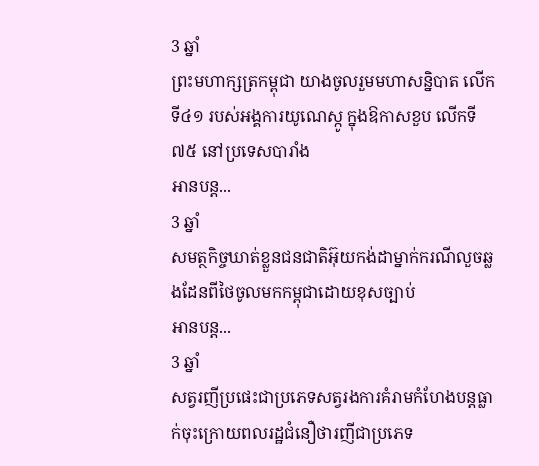3 ឆ្នាំ
ព្រះមហាក្សត្រកម្ពុជា យាងចូលរួមមហាសន្និបាត លើកទី៤១ របស់អង្គការយូណេស្កូ ក្នុងឱកាសខួប លើកទី៧៥ នៅប្រទេសបារាំង
អានបន្ត...
3 ឆ្នាំ
សមត្ថកិច្ចឃាត់ខ្លួនជនជាតិអ៊ុយកង់ដាម្នាក់ករណីលួចឆ្លងដែនពីថៃចូលមកកម្ពុជាដោយខុសច្បាប់
អានបន្ត...
3 ឆ្នាំ
សត្វរញីប្រផេះជាប្រភេទសត្វរងការគំរាមកំហែងបន្តធ្លាក់ចុះក្រោយពលរដ្ឋជំនឿថារញីជាប្រភេទ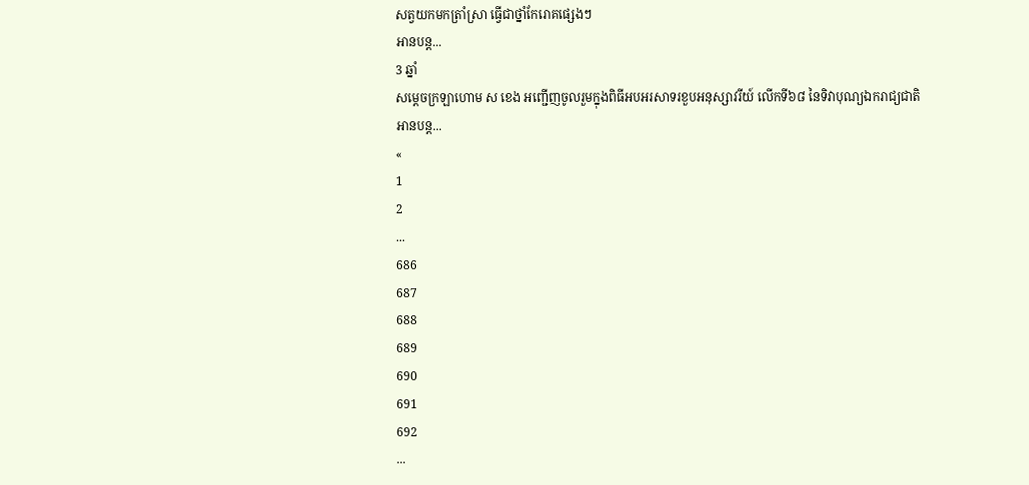សត្វយកមកត្រាំស្រា ធ្វើជាថ្នាំកែរោគផ្សេងៗ
អានបន្ត...
3 ឆ្នាំ
សម្តេចក្រឡាហោម ស ខេង អញ្ជើញចូលរួមក្នុងពិធីអបអរសាទរខួបអនុស្សាវរីយ៍ លើកទី៦៨ នៃទិវាបុណ្យឯករាជ្យជាតិ
អានបន្ត...
«
1
2
...
686
687
688
689
690
691
692
...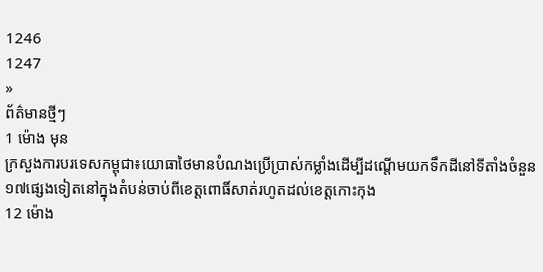1246
1247
»
ព័ត៌មានថ្មីៗ
1 ម៉ោង មុន
ក្រសួងការបរទេសកម្ពុជា៖យោធាថៃមានបំណងប្រើប្រាស់កម្លាំងដើម្បីដណ្តើមយកទឹកដីនៅទីតាំងចំនួន១៧ផ្សេងទៀតនៅក្នុងតំបន់ចាប់ពីខេត្តពោធិ៍សាត់រហូតដល់ខេត្តកោះកុង
12 ម៉ោង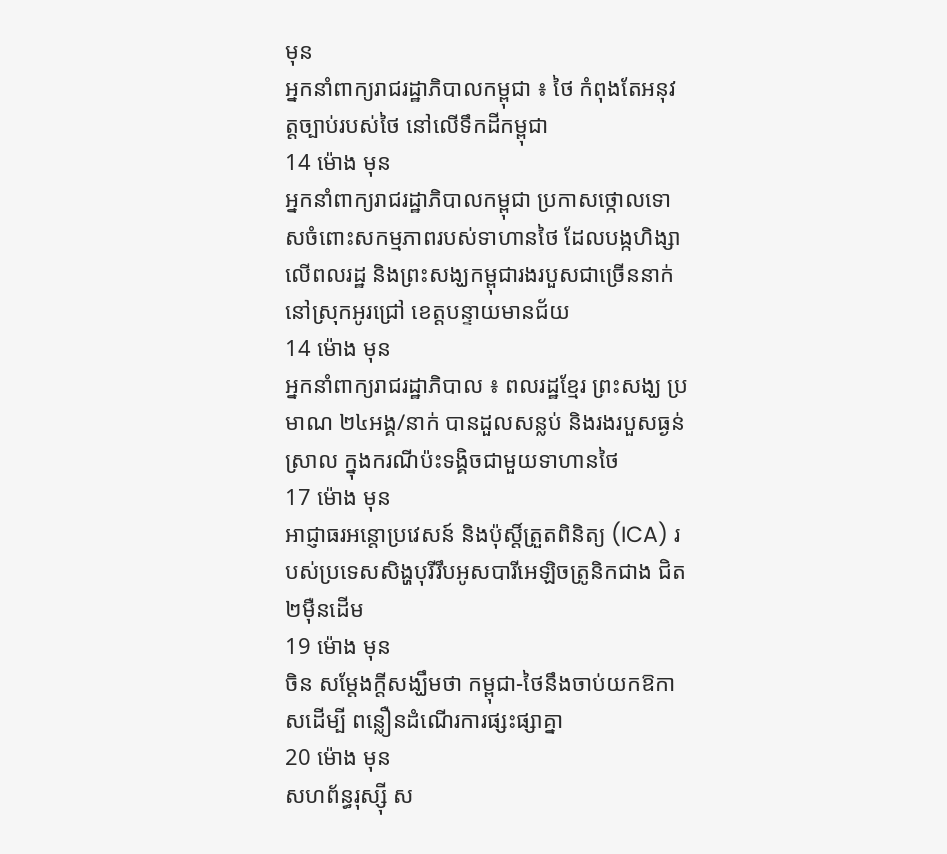មុន
អ្នកនាំពាក្យរាជរដ្ឋាភិបាលកម្ពុជា ៖ ថៃ កំពុងតែអនុវត្តច្បាប់របស់ថៃ នៅលើទឹកដីកម្ពុជា
14 ម៉ោង មុន
អ្នកនាំពាក្យរាជរដ្ឋាភិបាលកម្ពុជា ប្រកាសថ្កោលទោសចំពោះសកម្មភាពរបស់ទាហានថៃ ដែលបង្កហិង្សាលើពលរដ្ឋ និងព្រះសង្ឃកម្ពុជារងរបួសជាច្រើននាក់ នៅស្រុកអូរជ្រៅ ខេត្តបន្ទាយមានជ័យ
14 ម៉ោង មុន
អ្នកនាំពាក្យរាជរដ្ឋាភិបាល ៖ ពលរដ្ឋខ្មែរ ព្រះសង្ឃ ប្រមាណ ២៤អង្គ/នាក់ បានដួលសន្លប់ និងរងរបួសធ្ងន់ស្រាល ក្នុងករណីប៉ះទង្គិចជាមួយទាហានថៃ
17 ម៉ោង មុន
អាជ្ញាធរអន្តោប្រវេសន៍ និងប៉ុស្តិ៍ត្រួតពិនិត្យ (ICA) របស់ប្រទេសសិង្ហបុរីរឹបអូសបារីអេឡិចត្រូនិកជាង ជិត២ម៉ឺនដើម
19 ម៉ោង មុន
ចិន សម្តែងក្តីសង្ឃឹមថា កម្ពុជា-ថៃនឹងចាប់យកឱកាសដើម្បី ពន្លឿនដំណើរការផ្សះផ្សាគ្នា
20 ម៉ោង មុន
សហព័ន្ធរុស្ស៊ី ស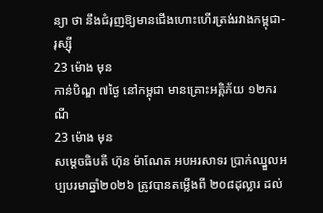ន្យា ថា នឹងជំរុញឱ្យមានជើងហោះហើរត្រង់រវាងកម្ពុជា-រុស្ស៊ី
23 ម៉ោង មុន
កាន់បិណ្ឌ ៧ថ្ងៃ នៅកម្ពុជា មានគ្រោះអគ្គិភ័យ ១២ករណី
23 ម៉ោង មុន
សម្ដេចធិបតី ហ៊ុន ម៉ាណែត អបអរសាទរ ប្រាក់ឈ្នួលអប្បបរមាឆ្នាំ២០២៦ ត្រូវបានតម្លើងពី ២០៨ដុល្លារ ដល់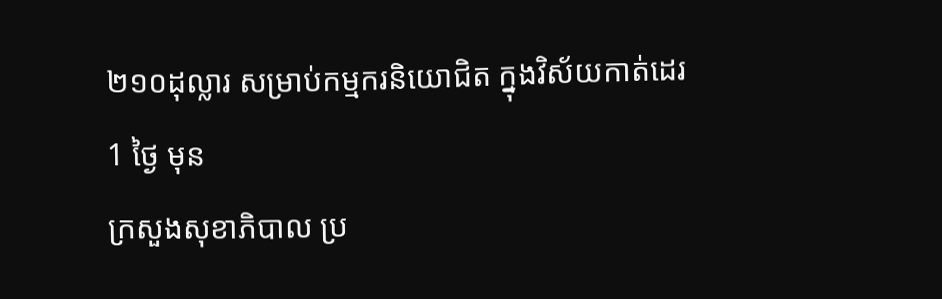២១០ដុល្លារ សម្រាប់កម្មករនិយោជិត ក្នុងវិស័យកាត់ដេរ
1 ថ្ងៃ មុន
ក្រសួងសុខាភិបាល ប្រ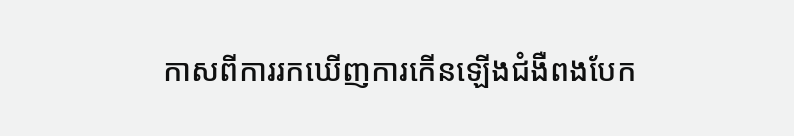កាសពីការរកឃើញការកើនឡើងជំងឺពងបែក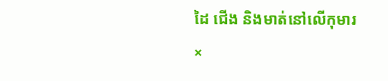ដៃ ជើង និងមាត់នៅលើកុមារ
×